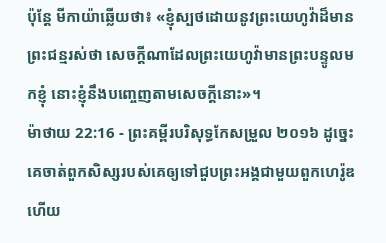ប៉ុន្តែ មីកាយ៉ាឆ្លើយថា៖ «ខ្ញុំស្បថដោយនូវព្រះយេហូវ៉ាដ៏មានព្រះជន្មរស់ថា សេចក្ដីណាដែលព្រះយេហូវ៉ាមានព្រះបន្ទូលមកខ្ញុំ នោះខ្ញុំនឹងបញ្ចេញតាមសេចក្ដីនោះ»។
ម៉ាថាយ 22:16 - ព្រះគម្ពីរបរិសុទ្ធកែសម្រួល ២០១៦ ដូច្នេះ គេចាត់ពួកសិស្សរបស់គេឲ្យទៅជួបព្រះអង្គជាមួយពួកហេរ៉ូឌ ហើយ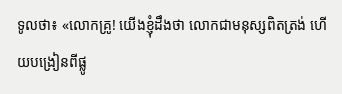ទូលថា៖ «លោកគ្រូ! យើងខ្ញុំដឹងថា លោកជាមនុស្សពិតត្រង់ ហើយបង្រៀនពីផ្លូ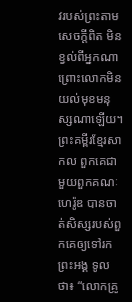វរបស់ព្រះតាមសេចក្តីពិត មិនខ្វល់ពីអ្នកណា ព្រោះលោកមិនយល់មុខមនុស្សណាឡើយ។ ព្រះគម្ពីរខ្មែរសាកល ពួកគេជាមួយពួកគណៈហេរ៉ូឌ បានចាត់សិស្សរបស់ពួកគេឲ្យទៅរកព្រះអង្គ ទូលថា៖ “លោកគ្រូ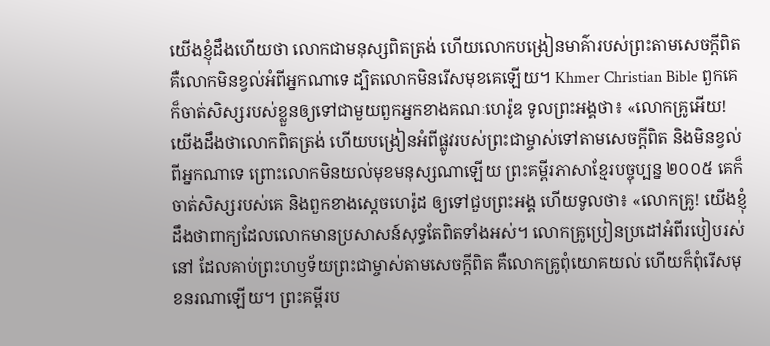យើងខ្ញុំដឹងហើយថា លោកជាមនុស្សពិតត្រង់ ហើយលោកបង្រៀនមាគ៌ារបស់ព្រះតាមសេចក្ដីពិត គឺលោកមិនខ្វល់អំពីអ្នកណាទេ ដ្បិតលោកមិនរើសមុខគេឡើយ។ Khmer Christian Bible ពួកគេក៏ចាត់សិស្សរបស់ខ្លួនឲ្យទៅជាមួយពួកអ្នកខាងគណៈហេរ៉ូឌ ទូលព្រះអង្គថា៖ «លោកគ្រូអើយ! យើងដឹងថាលោកពិតត្រង់ ហើយបង្រៀនអំពីផ្លូវរបស់ព្រះជាម្ចាស់ទៅតាមសេចក្ដីពិត និងមិនខ្វល់ពីអ្នកណាទេ ព្រោះលោកមិនយល់មុខមនុស្សណាឡើយ ព្រះគម្ពីរភាសាខ្មែរបច្ចុប្បន្ន ២០០៥ គេក៏ចាត់សិស្សរបស់គេ និងពួកខាងស្ដេចហេរ៉ូដ ឲ្យទៅជួបព្រះអង្គ ហើយទូលថា៖ «លោកគ្រូ! យើងខ្ញុំដឹងថាពាក្យដែលលោកមានប្រសាសន៍សុទ្ធតែពិតទាំងអស់។ លោកគ្រូប្រៀនប្រដៅអំពីរបៀបរស់នៅ ដែលគាប់ព្រះហឫទ័យព្រះជាម្ចាស់តាមសេចក្ដីពិត គឺលោកគ្រូពុំយោគយល់ ហើយក៏ពុំរើសមុខនរណាឡើយ។ ព្រះគម្ពីរប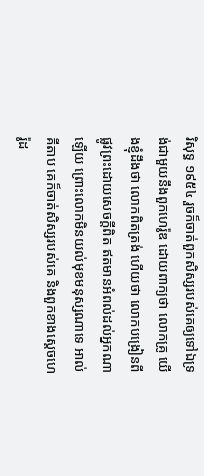រិសុទ្ធ ១៩៥៤ រួចក៏ចាត់ពួកសិស្សរបស់គេឲ្យទៅឯទ្រង់ជាមួយនឹងពួកហេរ៉ូឌ ដោយពាក្យថា លោកគ្រូ យើងខ្ញុំដឹងថា លោកពិតត្រង់ ហើយថា លោកបង្រៀនពីផ្លូវព្រះដោយសេចក្ដីពិត ឥតមានអំពល់ដល់អ្នកណាឡើយ ព្រោះលោកមិនយល់មុខមនុស្សណាទេ អាល់គីតាប គេក៏ចាត់សិស្សរបស់គេ និងពួកខាងស្ដេចហេរ៉ូដ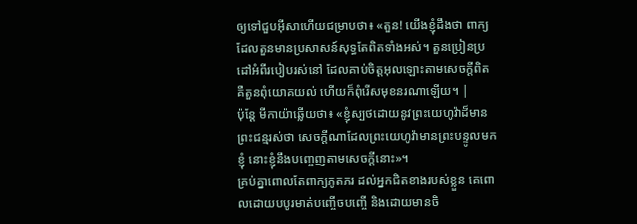ឲ្យទៅជួបអ៊ីសាហើយជម្រាបថា៖ «តួន! យើងខ្ញុំដឹងថា ពាក្យដែលតួនមានប្រសាសន៍សុទ្ធតែពិតទាំងអស់។ តួនប្រៀនប្រដៅអំពីរបៀបរស់នៅ ដែលគាប់ចិត្តអុលឡោះតាមសេចក្ដីពិត គឺតួនពុំយោគយល់ ហើយក៏ពុំរើសមុខនរណាឡើយ។ |
ប៉ុន្តែ មីកាយ៉ាឆ្លើយថា៖ «ខ្ញុំស្បថដោយនូវព្រះយេហូវ៉ាដ៏មានព្រះជន្មរស់ថា សេចក្ដីណាដែលព្រះយេហូវ៉ាមានព្រះបន្ទូលមកខ្ញុំ នោះខ្ញុំនឹងបញ្ចេញតាមសេចក្ដីនោះ»។
គ្រប់គ្នាពោលតែពាក្យភូតភរ ដល់អ្នកជិតខាងរបស់ខ្លួន គេពោលដោយបបូរមាត់បញ្ចើចបញ្ចើ និងដោយមានចិ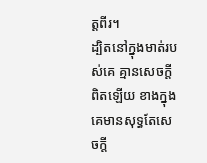ត្តពីរ។
ដ្បិតនៅក្នុងមាត់របស់គេ គ្មានសេចក្ដីពិតឡើយ ខាងក្នុងគេមានសុទ្ធតែសេចក្ដី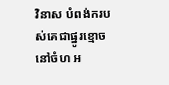វិនាស បំពង់ករបស់គេជាផ្នូរខ្មោចនៅចំហ អ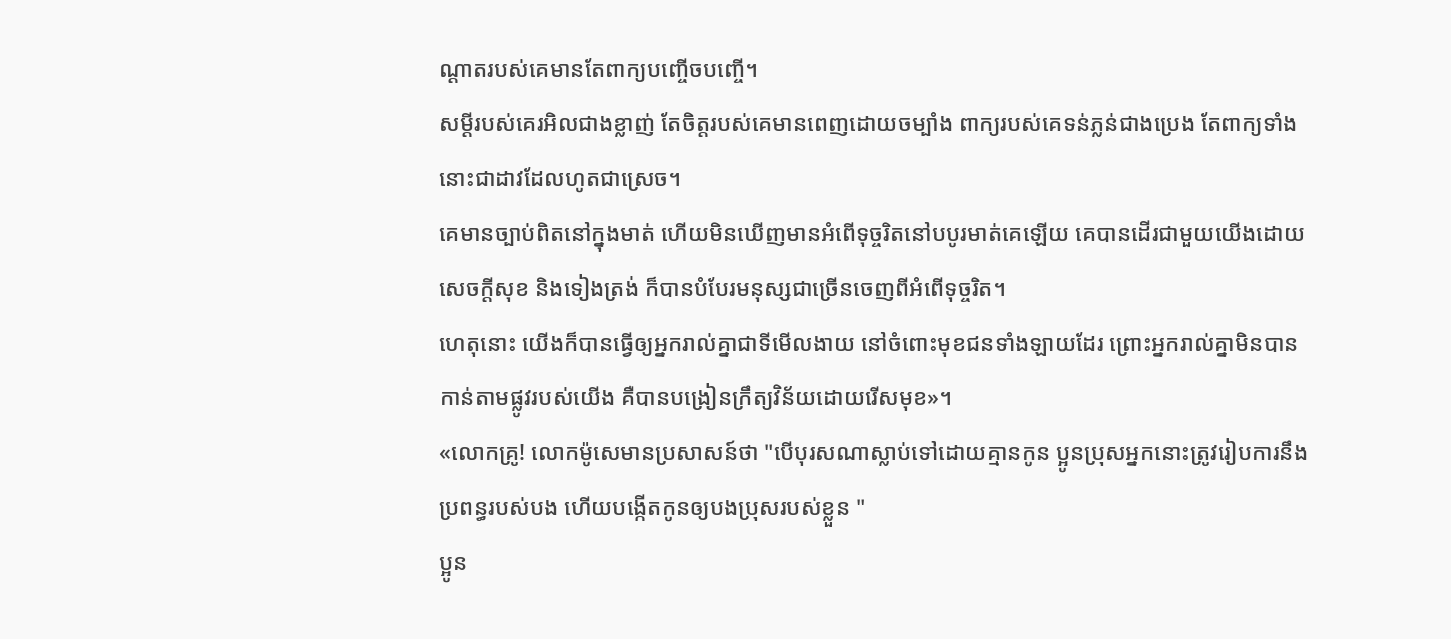ណ្ដាតរបស់គេមានតែពាក្យបញ្ចើចបញ្ចើ។
សម្ដីរបស់គេរអិលជាងខ្លាញ់ តែចិត្តរបស់គេមានពេញដោយចម្បាំង ពាក្យរបស់គេទន់ភ្លន់ជាងប្រេង តែពាក្យទាំងនោះជាដាវដែលហូតជាស្រេច។
គេមានច្បាប់ពិតនៅក្នុងមាត់ ហើយមិនឃើញមានអំពើទុច្ចរិតនៅបបូរមាត់គេឡើយ គេបានដើរជាមួយយើងដោយសេចក្ដីសុខ និងទៀងត្រង់ ក៏បានបំបែរមនុស្សជាច្រើនចេញពីអំពើទុច្ចរិត។
ហេតុនោះ យើងក៏បានធ្វើឲ្យអ្នករាល់គ្នាជាទីមើលងាយ នៅចំពោះមុខជនទាំងឡាយដែរ ព្រោះអ្នករាល់គ្នាមិនបានកាន់តាមផ្លូវរបស់យើង គឺបានបង្រៀនក្រឹត្យវិន័យដោយរើសមុខ»។
«លោកគ្រូ! លោកម៉ូសេមានប្រសាសន៍ថា "បើបុរសណាស្លាប់ទៅដោយគ្មានកូន ប្អូនប្រុសអ្នកនោះត្រូវរៀបការនឹងប្រពន្ធរបស់បង ហើយបង្កើតកូនឲ្យបងប្រុសរបស់ខ្លួន "
ប្អូន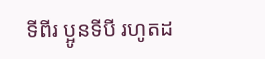ទីពីរ ប្អូនទីបី រហូតដ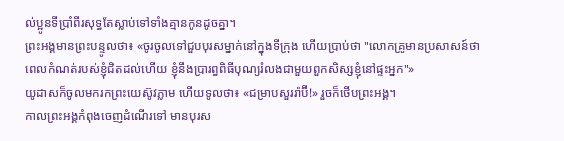ល់ប្អូនទីប្រាំពីរសុទ្ធតែស្លាប់ទៅទាំងគ្មានកូនដូចគ្នា។
ព្រះអង្គមានព្រះបន្ទូលថា៖ «ចូរចូលទៅជួបបុរសម្នាក់នៅក្នុងទីក្រុង ហើយប្រាប់ថា "លោកគ្រូមានប្រសាសន៍ថា ពេលកំណត់របស់ខ្ញុំជិតដល់ហើយ ខ្ញុំនឹងប្រារព្ធពិធីបុណ្យរំលងជាមួយពួកសិស្សខ្ញុំនៅផ្ទះអ្នក"»
យូដាសក៏ចូលមករកព្រះយេស៊ូវភ្លាម ហើយទូលថា៖ «ជម្រាបសួររ៉ាប៊ី!» រួចក៏ថើបព្រះអង្គ។
កាលព្រះអង្គកំពុងចេញដំណើរទៅ មានបុរស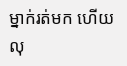ម្នាក់រត់មក ហើយលុ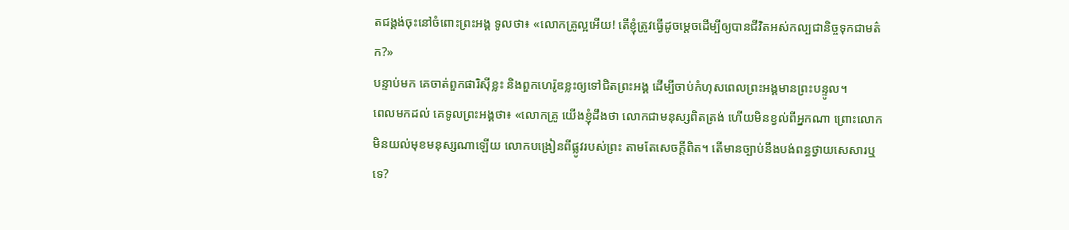តជង្គង់ចុះនៅចំពោះព្រះអង្គ ទូលថា៖ «លោកគ្រូល្អអើយ! តើខ្ញុំត្រូវធ្វើដូចម្តេចដើម្បីឲ្យបានជីវិតអស់កល្បជានិច្ចទុកជាមត៌ក?»
បន្ទាប់មក គេចាត់ពួកផារិស៊ីខ្លះ និងពួកហេរ៉ូឌខ្លះឲ្យទៅជិតព្រះអង្គ ដើម្បីចាប់កំហុសពេលព្រះអង្គមានព្រះបន្ទូល។
ពេលមកដល់ គេទូលព្រះអង្គថា៖ «លោកគ្រូ យើងខ្ញុំដឹងថា លោកជាមនុស្សពិតត្រង់ ហើយមិនខ្វល់ពីអ្នកណា ព្រោះលោកមិនយល់មុខមនុស្សណាឡើយ លោកបង្រៀនពីផ្លូវរបស់ព្រះ តាមតែសេចក្តីពិត។ តើមានច្បាប់នឹងបង់ពន្ធថ្វាយសេសារឬទេ?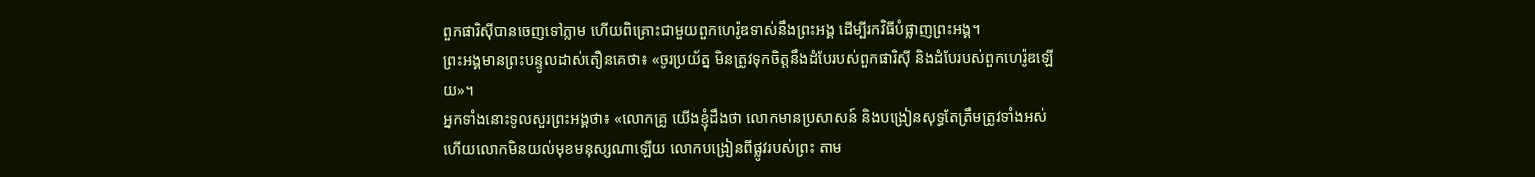ពួកផារិស៊ីបានចេញទៅភ្លាម ហើយពិគ្រោះជាមួយពួកហេរ៉ូឌទាស់នឹងព្រះអង្គ ដើម្បីរកវិធីបំផ្លាញព្រះអង្គ។
ព្រះអង្គមានព្រះបន្ទូលដាស់តឿនគេថា៖ «ចូរប្រយ័ត្ន មិនត្រូវទុកចិត្តនឹងដំបែរបស់ពួកផារិស៊ី និងដំបែរបស់ពួកហេរ៉ូឌឡើយ»។
អ្នកទាំងនោះទូលសួរព្រះអង្គថា៖ «លោកគ្រូ យើងខ្ញុំដឹងថា លោកមានប្រសាសន៍ និងបង្រៀនសុទ្ធតែត្រឹមត្រូវទាំងអស់ ហើយលោកមិនយល់មុខមនុស្សណាឡើយ លោកបង្រៀនពីផ្លូវរបស់ព្រះ តាម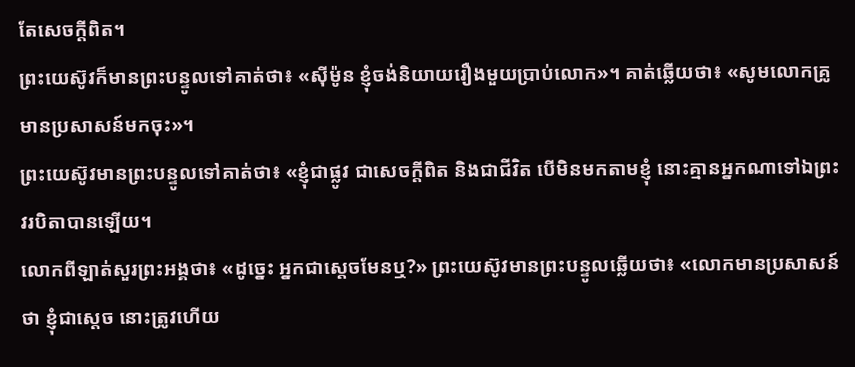តែសេចក្តីពិត។
ព្រះយេស៊ូវក៏មានព្រះបន្ទូលទៅគាត់ថា៖ «ស៊ីម៉ូន ខ្ញុំចង់និយាយរឿងមួយប្រាប់លោក»។ គាត់ឆ្លើយថា៖ «សូមលោកគ្រូមានប្រសាសន៍មកចុះ»។
ព្រះយេស៊ូវមានព្រះបន្ទូលទៅគាត់ថា៖ «ខ្ញុំជាផ្លូវ ជាសេចក្តីពិត និងជាជីវិត បើមិនមកតាមខ្ញុំ នោះគ្មានអ្នកណាទៅឯព្រះវរបិតាបានឡើយ។
លោកពីឡាត់សួរព្រះអង្គថា៖ «ដូច្នេះ អ្នកជាស្តេចមែនឬ?» ព្រះយេស៊ូវមានព្រះបន្ទូលឆ្លើយថា៖ «លោកមានប្រសាសន៍ថា ខ្ញុំជាស្តេច នោះត្រូវហើយ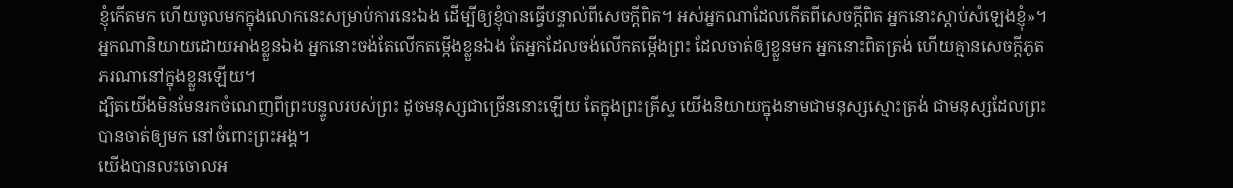ខ្ញុំកើតមក ហើយចូលមកក្នុងលោកនេះសម្រាប់ការនេះឯង ដើម្បីឲ្យខ្ញុំបានធ្វើបន្ទាល់ពីសេចក្តីពិត។ អស់អ្នកណាដែលកើតពីសេចក្តីពិត អ្នកនោះស្តាប់សំឡេងខ្ញុំ»។
អ្នកណានិយាយដោយអាងខ្លួនឯង អ្នកនោះចង់តែលើកតម្កើងខ្លួនឯង តែអ្នកដែលចង់លើកតម្កើងព្រះ ដែលចាត់ឲ្យខ្លួនមក អ្នកនោះពិតត្រង់ ហើយគ្មានសេចក្ដីភូតភរណានៅក្នុងខ្លួនឡើយ។
ដ្បិតយើងមិនមែនរកចំណេញពីព្រះបន្ទូលរបស់ព្រះ ដូចមនុស្សជាច្រើននោះឡើយ តែក្នុងព្រះគ្រីស្ទ យើងនិយាយក្នុងនាមជាមនុស្សស្មោះត្រង់ ជាមនុស្សដែលព្រះបានចាត់ឲ្យមក នៅចំពោះព្រះអង្គ។
យើងបានលះចោលអ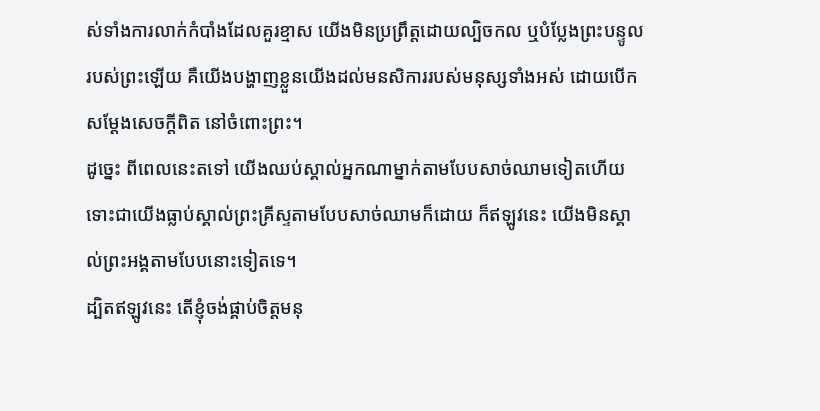ស់ទាំងការលាក់កំបាំងដែលគួរខ្មាស យើងមិនប្រព្រឹត្តដោយល្បិចកល ឬបំប្លែងព្រះបន្ទូលរបស់ព្រះឡើយ គឺយើងបង្ហាញខ្លួនយើងដល់មនសិការរបស់មនុស្សទាំងអស់ ដោយបើកសម្ដែងសេចក្តីពិត នៅចំពោះព្រះ។
ដូច្នេះ ពីពេលនេះតទៅ យើងឈប់ស្គាល់អ្នកណាម្នាក់តាមបែបសាច់ឈាមទៀតហើយ ទោះជាយើងធ្លាប់ស្គាល់ព្រះគ្រីស្ទតាមបែបសាច់ឈាមក៏ដោយ ក៏ឥឡូវនេះ យើងមិនស្គាល់ព្រះអង្គតាមបែបនោះទៀតទេ។
ដ្បិតឥឡូវនេះ តើខ្ញុំចង់ផ្គាប់ចិត្តមនុ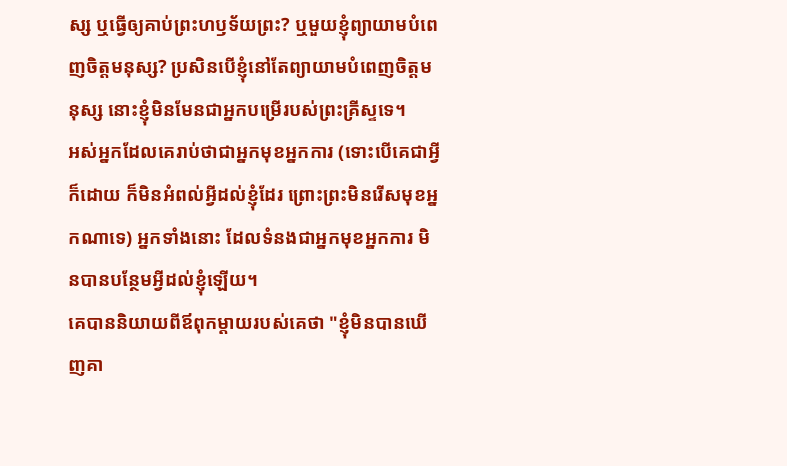ស្ស ឬធ្វើឲ្យគាប់ព្រះហឫទ័យព្រះ? ឬមួយខ្ញុំព្យាយាមបំពេញចិត្តមនុស្ស? ប្រសិនបើខ្ញុំនៅតែព្យាយាមបំពេញចិត្តមនុស្ស នោះខ្ញុំមិនមែនជាអ្នកបម្រើរបស់ព្រះគ្រីស្ទទេ។
អស់អ្នកដែលគេរាប់ថាជាអ្នកមុខអ្នកការ (ទោះបើគេជាអ្វីក៏ដោយ ក៏មិនអំពល់អ្វីដល់ខ្ញុំដែរ ព្រោះព្រះមិនរើសមុខអ្នកណាទេ) អ្នកទាំងនោះ ដែលទំនងជាអ្នកមុខអ្នកការ មិនបានបន្ថែមអ្វីដល់ខ្ញុំឡើយ។
គេបាននិយាយពីឪពុកម្តាយរបស់គេថា "ខ្ញុំមិនបានឃើញគា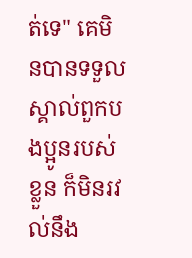ត់ទេ" គេមិនបានទទួលស្គាល់ពួកបងប្អូនរបស់ខ្លួន ក៏មិនរវល់នឹង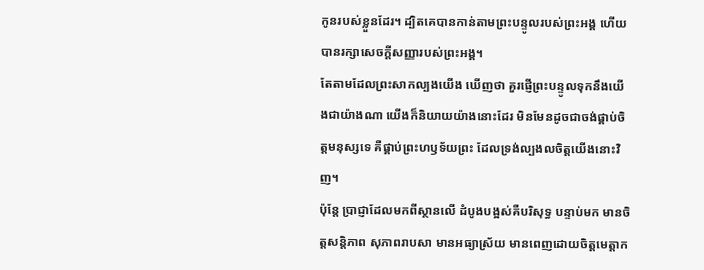កូនរបស់ខ្លួនដែរ។ ដ្បិតគេបានកាន់តាមព្រះបន្ទូលរបស់ព្រះអង្គ ហើយបានរក្សាសេចក្ដីសញ្ញារបស់ព្រះអង្គ។
តែតាមដែលព្រះសាកល្បងយើង ឃើញថា គួរផ្ញើព្រះបន្ទូលទុកនឹងយើងជាយ៉ាងណា យើងក៏និយាយយ៉ាងនោះដែរ មិនមែនដូចជាចង់ផ្គាប់ចិត្តមនុស្សទេ គឺផ្គាប់ព្រះហឫទ័យព្រះ ដែលទ្រង់ល្បងលចិត្តយើងនោះវិញ។
ប៉ុន្តែ ប្រាជ្ញាដែលមកពីស្ថានលើ ដំបូងបង្អស់គឺបរិសុទ្ធ បន្ទាប់មក មានចិត្តសន្តិភាព សុភាពរាបសា មានអធ្យាស្រ័យ មានពេញដោយចិត្តមេត្តាក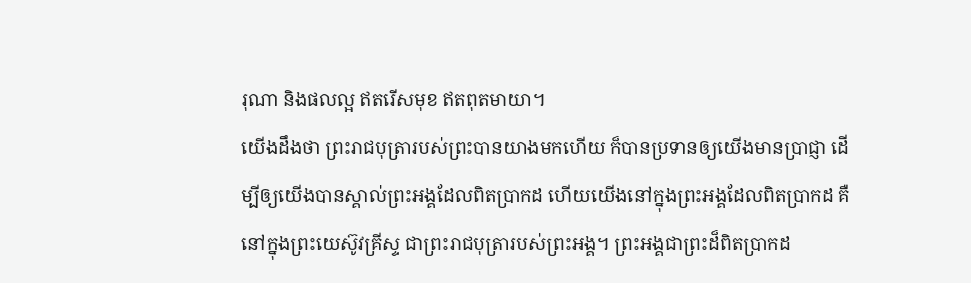រុណា និងផលល្អ ឥតរើសមុខ ឥតពុតមាយា។
យើងដឹងថា ព្រះរាជបុត្រារបស់ព្រះបានយាងមកហើយ ក៏បានប្រទានឲ្យយើងមានប្រាជ្ញា ដើម្បីឲ្យយើងបានស្គាល់ព្រះអង្គដែលពិតប្រាកដ ហើយយើងនៅក្នុងព្រះអង្គដែលពិតប្រាកដ គឺនៅក្នុងព្រះយេស៊ូវគ្រីស្ទ ជាព្រះរាជបុត្រារបស់ព្រះអង្គ។ ព្រះអង្គជាព្រះដ៏ពិតប្រាកដ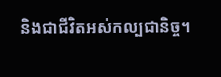និងជាជីវិតអស់កល្បជានិច្ច។